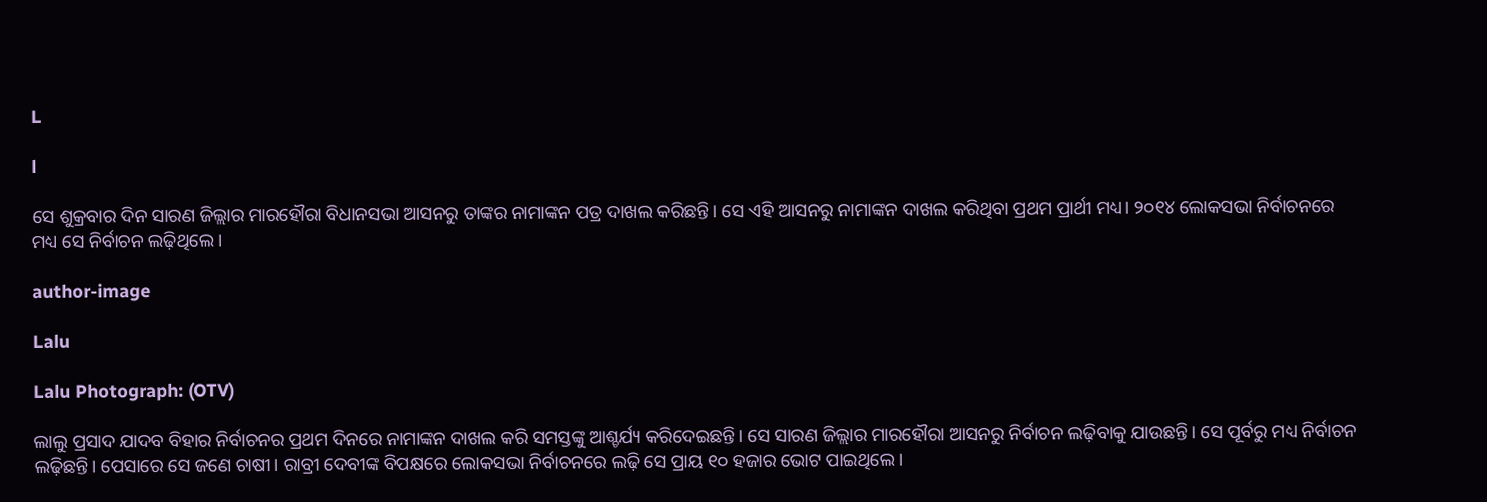L

l

ସେ ଶୁକ୍ରବାର ଦିନ ସାରଣ ଜିଲ୍ଲାର ମାରହୌରା ବିଧାନସଭା ଆସନରୁ ତାଙ୍କର ନାମାଙ୍କନ ପତ୍ର ଦାଖଲ କରିଛନ୍ତି। ସେ ଏହି ଆସନରୁ ନାମାଙ୍କନ ଦାଖଲ କରିଥିବା ପ୍ରଥମ ପ୍ରାର୍ଥୀ ମଧ୍ୟ। ୨୦୧୪ ଲୋକସଭା ନିର୍ବାଚନରେ ମଧ୍ୟ ସେ ନିର୍ବାଚନ ଲଢ଼ିଥିଲେ ।

author-image

Lalu

Lalu Photograph: (OTV)

ଲାଲୁ ପ୍ରସାଦ ଯାଦବ ବିହାର ନିର୍ବାଚନର ପ୍ରଥମ ଦିନରେ ନାମାଙ୍କନ ଦାଖଲ କରି ସମସ୍ତଙ୍କୁ ଆଶ୍ଚର୍ଯ୍ୟ କରିଦେଇଛନ୍ତି। ସେ ସାରଣ ଜିଲ୍ଲାର ମାରହୌରା ଆସନରୁ ନିର୍ବାଚନ ଲଢ଼ିବାକୁ ଯାଉଛନ୍ତି। ସେ ପୂର୍ବରୁ ମଧ୍ୟ ନିର୍ବାଚନ ଲଢ଼ିଛନ୍ତି। ପେସାରେ ସେ ଜଣେ ଚାଷୀ। ରାବ୍ରୀ ଦେବୀଙ୍କ ବିପକ୍ଷରେ ଲୋକସଭା ନିର୍ବାଚନରେ ଲଢ଼ି ସେ ପ୍ରାୟ ୧୦ ହଜାର ଭୋଟ ପାଇଥିଲେ।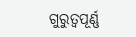ଗୁରୁତ୍ୱପୂର୍ଣ୍ଣ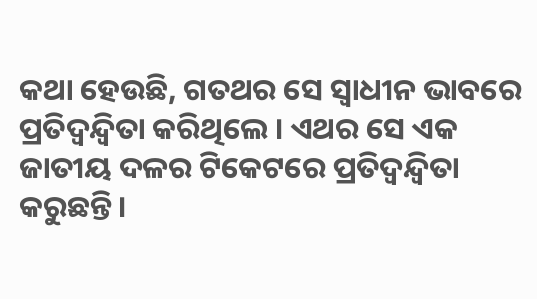କଥା ହେଉଛି, ଗତଥର ସେ ସ୍ୱାଧୀନ ଭାବରେ ପ୍ରତିଦ୍ୱନ୍ଦ୍ୱିତା କରିଥିଲେ । ଏଥର ସେ ଏକ ଜାତୀୟ ଦଳର ଟିକେଟରେ ପ୍ରତିଦ୍ୱନ୍ଦ୍ୱିତା କରୁଛନ୍ତି।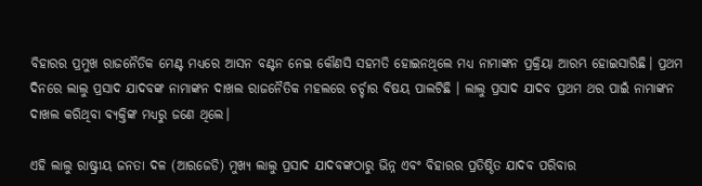ବିହାରର ପ୍ରମୁଖ ରାଜନୈତିକ ମେଣ୍ଟ ମଧ୍ୟରେ ଆସନ ବଣ୍ଟନ ନେଇ କୌଣସି ସହମତି ହୋଇନଥିଲେ ମଧ୍ୟ ନାମାଙ୍କନ ପ୍ରକ୍ରିୟା ଆରମ୍ଭ ହୋଇସାରିଛି। ପ୍ରଥମ ଦିନରେ ଲାଲୁ ପ୍ରସାଦ ଯାଦବଙ୍କ ନାମାଙ୍କନ ଦାଖଲ ରାଜନୈତିକ ମହଲରେ ଚର୍ଚ୍ଚାର ବିଷୟ ପାଲଟିଛି । ଲାଲୁ ପ୍ରସାଦ ଯାଦବ ପ୍ରଥମ ଥର ପାଇଁ ନାମାଙ୍କନ ଦାଖଲ କରିଥିବା ବ୍ୟକ୍ତିଙ୍କ ମଧ୍ୟରୁ ଜଣେ ଥିଲେ।

ଏହି ଲାଲୁ ରାଷ୍ଟ୍ରୀୟ ଜନତା ଦଳ (ଆରଜେଡି) ମୁଖ୍ୟ ଲାଲୁ ପ୍ରସାଦ ଯାଦବଙ୍କଠାରୁ ଭିନ୍ନ ଏବଂ ବିହାରର ପ୍ରତିଷ୍ଠିତ ଯାଦବ ପରିବାର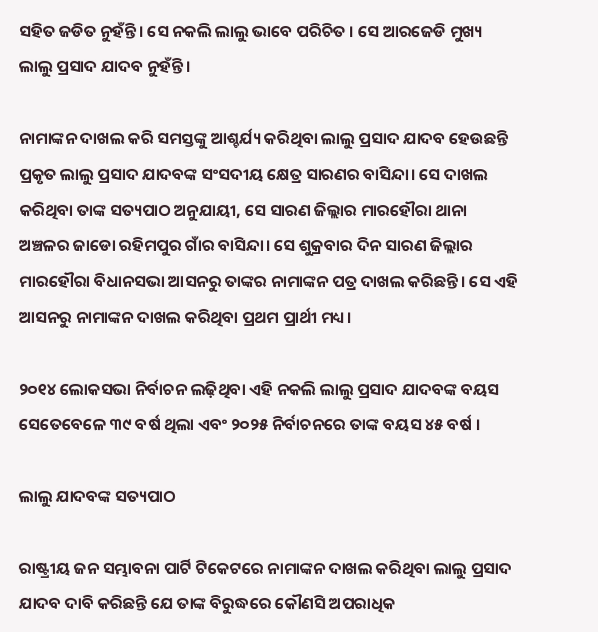ସହିତ ଜଡିତ ନୁହଁନ୍ତି। ସେ ନକଲି ଲାଲୁ ଭାବେ ପରିଚିତ । ସେ ଆରଜେଡି ମୁଖ୍ୟ ଲାଲୁ ପ୍ରସାଦ ଯାଦବ ନୁହଁନ୍ତି ।

ନାମାଙ୍କନ ଦାଖଲ କରି ସମସ୍ତଙ୍କୁ ଆଶ୍ଚର୍ଯ୍ୟ କରିଥିବା ଲାଲୁ ପ୍ରସାଦ ଯାଦବ ହେଉଛନ୍ତି ପ୍ରକୃତ ଲାଲୁ ପ୍ରସାଦ ଯାଦବଙ୍କ ସଂସଦୀୟ କ୍ଷେତ୍ର ସାରଣର ବାସିନ୍ଦା। ସେ ଦାଖଲ କରିଥିବା ତାଙ୍କ ସତ୍ୟପାଠ ଅନୁଯାୟୀ, ସେ ସାରଣ ଜିଲ୍ଲାର ମାରହୌରା ଥାନା ଅଞ୍ଚଳର ଜାଡୋ ରହିମପୁର ଗାଁର ବାସିନ୍ଦା। ସେ ଶୁକ୍ରବାର ଦିନ ସାରଣ ଜିଲ୍ଲାର ମାରହୌରା ବିଧାନସଭା ଆସନରୁ ତାଙ୍କର ନାମାଙ୍କନ ପତ୍ର ଦାଖଲ କରିଛନ୍ତି। ସେ ଏହି ଆସନରୁ ନାମାଙ୍କନ ଦାଖଲ କରିଥିବା ପ୍ରଥମ ପ୍ରାର୍ଥୀ ମଧ୍ୟ।

୨୦୧୪ ଲୋକସଭା ନିର୍ବାଚନ ଲଢ଼ିଥିବା ଏହି ନକଲି ଲାଲୁ ପ୍ରସାଦ ଯାଦବଙ୍କ ବୟସ ସେତେବେଳେ ୩୯ ବର୍ଷ ଥିଲା ଏବଂ ୨୦୨୫ ନିର୍ବାଚନରେ ତାଙ୍କ ବୟସ ୪୫ ବର୍ଷ ।

ଲାଲୁ ଯାଦବଙ୍କ ସତ୍ୟପାଠ

ରାଷ୍ଟ୍ରୀୟ ଜନ ସମ୍ଭାବନା ପାର୍ଟି ଟିକେଟରେ ନାମାଙ୍କନ ଦାଖଲ କରିଥିବା ଲାଲୁ ପ୍ରସାଦ ଯାଦବ ଦାବି କରିଛନ୍ତି ଯେ ତାଙ୍କ ବିରୁଦ୍ଧରେ କୌଣସି ଅପରାଧିକ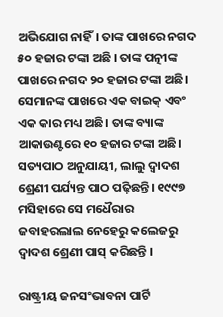ଅଭିଯୋଗ ନାହିଁ। ତାଙ୍କ ପାଖରେ ନଗଦ ୫୦ ହଜାର ଟଙ୍କା ଅଛି । ତାଙ୍କ ପତ୍ନୀଙ୍କ ପାଖରେ ନଗଦ ୨୦ ହଜାର ଟଙ୍କା ଅଛି। ସେମାନଙ୍କ ପାଖରେ ଏକ ବାଇକ୍ ଏବଂ ଏକ କାର ମଧ୍ୟ ଅଛି। ତାଙ୍କ ବ୍ୟାଙ୍କ ଆକାଉଣ୍ଟରେ ୧୦ ହଜାର ଟଙ୍କା ଅଛି।
ସତ୍ୟପାଠ ଅନୁଯାୟୀ, ଲାଲୁ ଦ୍ୱାଦଶ ଶ୍ରେଣୀ ପର୍ଯ୍ୟନ୍ତ ପାଠ ପଢ଼ିଛନ୍ତି। ୧୯୯୭ ମସିହାରେ ସେ ମଧୈରାର ଜବାହରଲାଲ ନେହେରୁ କଲେଜରୁ ଦ୍ୱାଦଶ ଶ୍ରେଣୀ ପାସ୍ କରିଛନ୍ତି ।

ରାଷ୍ଟ୍ରୀୟ ଜନସଂଭାବନା ପାର୍ଟି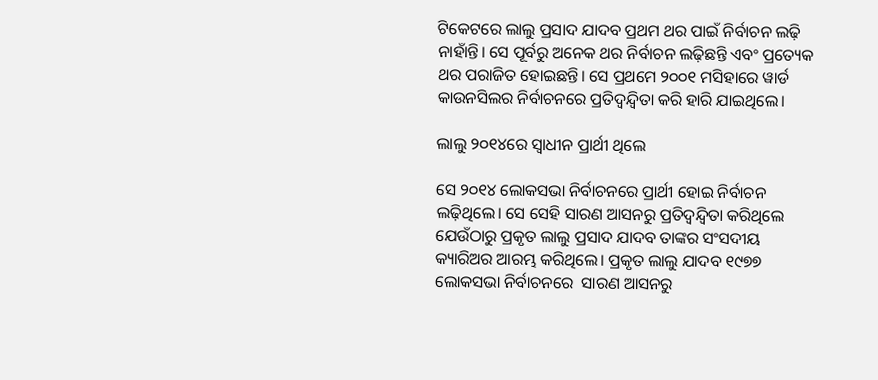ଟିକେଟରେ ଲାଲୁ ପ୍ରସାଦ ଯାଦବ ପ୍ରଥମ ଥର ପାଇଁ ନିର୍ବାଚନ ଲଢ଼ି ନାହାଁନ୍ତି। ସେ ପୂର୍ବରୁ ଅନେକ ଥର ନିର୍ବାଚନ ଲଢ଼ିଛନ୍ତି ଏବଂ ପ୍ରତ୍ୟେକ ଥର ପରାଜିତ ହୋଇଛନ୍ତି। ସେ ପ୍ରଥମେ ୨୦୦୧ ମସିହାରେ ୱାର୍ଡ କାଉନସିଲର ନିର୍ବାଚନରେ ପ୍ରତିଦ୍ୱନ୍ଦ୍ୱିତା କରି ହାରି ଯାଇଥିଲେ।

ଲାଲୁ ୨୦୧୪ରେ ସ୍ୱାଧୀନ ପ୍ରାର୍ଥୀ ଥିଲେ

ସେ ୨୦୧୪ ଲୋକସଭା ନିର୍ବାଚନରେ ପ୍ରାର୍ଥୀ ହୋଇ ନିର୍ବାଚନ ଲଢ଼ିଥିଲେ। ସେ ସେହି ସାରଣ ଆସନରୁ ପ୍ରତିଦ୍ୱନ୍ଦ୍ୱିତା କରିଥିଲେ ଯେଉଁଠାରୁ ପ୍ରକୃତ ଲାଲୁ ପ୍ରସାଦ ଯାଦବ ତାଙ୍କର ସଂସଦୀୟ କ୍ୟାରିଅର ଆରମ୍ଭ କରିଥିଲେ। ପ୍ରକୃତ ଲାଲୁ ଯାଦବ ୧୯୭୭ ଲୋକସଭା ନିର୍ବାଚନରେ  ସାରଣ ଆସନରୁ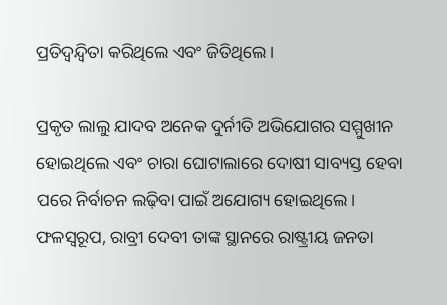ପ୍ରତିଦ୍ୱନ୍ଦ୍ୱିତା କରିଥିଲେ ଏବଂ ଜିତିଥିଲେ।

ପ୍ରକୃତ ଲାଲୁ ଯାଦବ ଅନେକ ଦୁର୍ନୀତି ଅଭିଯୋଗର ସମ୍ମୁଖୀନ ହୋଇଥିଲେ ଏବଂ ଚାରା ଘୋଟାଲାରେ ଦୋଷୀ ସାବ୍ୟସ୍ତ ହେବା ପରେ ନିର୍ବାଚନ ଲଢ଼ିବା ପାଇଁ ଅଯୋଗ୍ୟ ହୋଇଥିଲେ। ଫଳସ୍ୱରୂପ, ରାବ୍ରୀ ଦେବୀ ତାଙ୍କ ସ୍ଥାନରେ ରାଷ୍ଟ୍ରୀୟ ଜନତା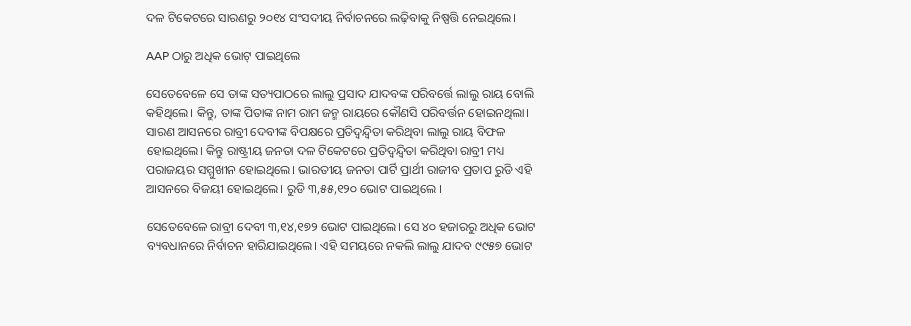ଦଳ ଟିକେଟରେ ସାରଣରୁ ୨୦୧୪ ସଂସଦୀୟ ନିର୍ବାଚନରେ ଲଢ଼ିବାକୁ ନିଷ୍ପତ୍ତି ନେଇଥିଲେ।

AAP ଠାରୁ ଅଧିକ ଭୋଟ୍ ପାଇଥିଲେ

ସେତେବେଳେ ସେ ତାଙ୍କ ସତ୍ୟପାଠରେ ଲାଲୁ ପ୍ରସାଦ ଯାଦବଙ୍କ ପରିବର୍ତ୍ତେ ଲାଲୁ ରାୟ ବୋଲି କହିଥିଲେ। କିନ୍ତୁ, ତାଙ୍କ ପିତାଙ୍କ ନାମ ରାମ ଜନ୍ମ ରାୟରେ କୌଣସି ପରିବର୍ତ୍ତନ ହୋଇନଥିଲା। ସାରଣ ଆସନରେ ରାବ୍ରୀ ଦେବୀଙ୍କ ବିପକ୍ଷରେ ପ୍ରତିଦ୍ୱନ୍ଦ୍ୱିତା କରିଥିବା ଲାଲୁ ରାୟ ବିଫଳ ହୋଇଥିଲେ। କିନ୍ତୁ ରାଷ୍ଟ୍ରୀୟ ଜନତା ଦଳ ଟିକେଟରେ ପ୍ରତିଦ୍ୱନ୍ଦ୍ୱିତା କରିଥିବା ରାବ୍ରୀ ମଧ୍ୟ ପରାଜୟର ସମ୍ମୁଖୀନ ହୋଇଥିଲେ। ଭାରତୀୟ ଜନତା ପାର୍ଟି ପ୍ରାର୍ଥୀ ରାଜୀବ ପ୍ରତାପ ରୁଡି ଏହି ଆସନରେ ବିଜୟୀ ହୋଇଥିଲେ। ରୁଡି ୩,୫୫,୧୨୦ ଭୋଟ ପାଇଥିଲେ ।

ସେତେବେଳେ ରାବ୍ରୀ ଦେବୀ ୩,୧୪,୧୭୨ ଭୋଟ ପାଇଥିଲେ। ସେ ୪୦ ହଜାରରୁ ଅଧିକ ଭୋଟ ବ୍ୟବଧାନରେ ନିର୍ବାଚନ ହାରିଯାଇଥିଲେ। ଏହି ସମୟରେ ନକଲି ଲାଲୁ ଯାଦବ ୯୯୫୭ ଭୋଟ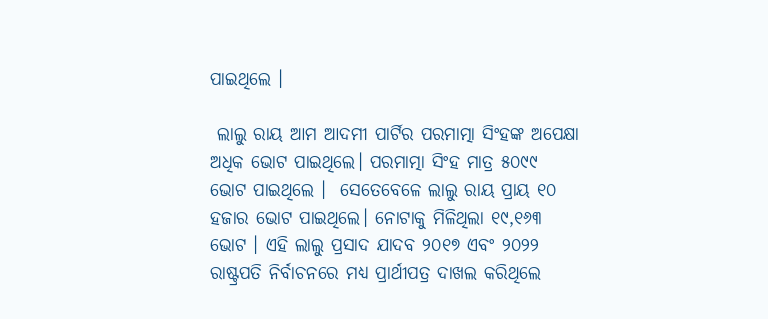ପାଇଥିଲେ ।

 ଲାଲୁ ରାୟ ଆମ ଆଦମୀ ପାର୍ଟିର ପରମାତ୍ମା ସିଂହଙ୍କ ଅପେକ୍ଷା ଅଧିକ ଭୋଟ ପାଇଥିଲେ। ପରମାତ୍ମା ସିଂହ ମାତ୍ର ୫୦୯୯ ଭୋଟ ପାଇଥିଲେ ।  ସେତେବେଳେ ଲାଲୁ ରାୟ ପ୍ରାୟ ୧୦ ହଜାର ଭୋଟ ପାଇଥିଲେ। ନୋଟାକୁ ମିଳିଥିଲା ୧୯,୧୬୩ ଭୋଟ । ଏହି ଲାଲୁ ପ୍ରସାଦ ଯାଦବ ୨୦୧୭ ଏବଂ ୨୦୨୨ ରାଷ୍ଟ୍ରପତି ନିର୍ବାଚନରେ ମଧ୍ୟ ପ୍ରାର୍ଥୀପତ୍ର ଦାଖଲ କରିଥିଲେ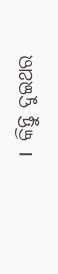।  କିନ୍ତୁ ଦୁଇଥର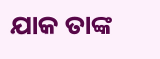ଯାକ ତାଙ୍କ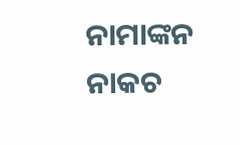ନାମାଙ୍କନ ନାକଚ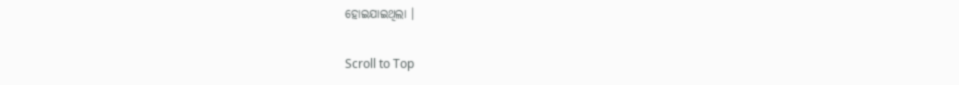ହୋଇଯାଇଥିଲା ।

Scroll to Top